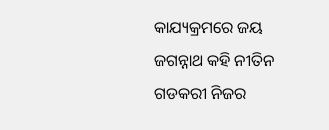କାଯ୍ୟକ୍ରମରେ ଜୟ ଜଗନ୍ନାଥ କହି ନୀତିନ ଗଡକରୀ ନିଜର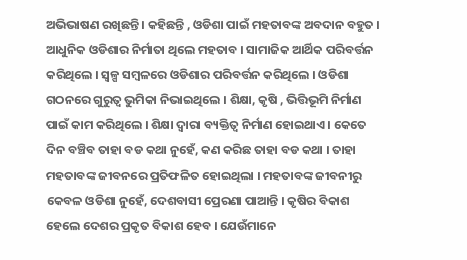ଅଭିଭାଷଣ ରଖିଛନ୍ତି । କହିଛନ୍ତି , ଓଡିଶା ପାଇଁ ମହତାବଙ୍କ ଅବଦାନ ବହୁତ । ଆଧୁନିକ ଓଡିଶାର ନିର୍ମାତା ଥିଲେ ମହତାବ । ସାମାଜିକ ଆର୍ଥିକ ପରିବର୍ତ୍ତନ କରିଥିଲେ । ସ୍ୱଳ୍ପ ସମ୍ବଳରେ ଓଡିଶାର ପରିବର୍ତ୍ତନ କରିଥିଲେ । ଓଡିଶା ଗଠନରେ ଗୁରୁତ୍ୱ ଭୁମିକା ନିଭାଇଥିଲେ । ଶିକ୍ଷା, କୃଷି , ଭିତ୍ତିଭୂମି ନିର୍ମାଣ ପାଇଁ କାମ କରିଥିଲେ । ଶିକ୍ଷା ଦ୍ୱାରା ବ୍ୟକ୍ତିତ୍ୱ ନିର୍ମାଣ ହୋଇଥାଏ । କେତେ ଦିନ ବଞ୍ଚିବ ତାହା ବଡ କଥା ନୁହେଁ, କଣ କରିଛ ତାହା ବଡ କଥା । ତାହା ମହତାବଙ୍କ ଜୀବନରେ ପ୍ରତିଫଳିତ ହୋଇଥିଲା । ମହତାବଙ୍କ ଜୀବନୀରୁ କେବଳ ଓଡିଶା ନୁହେଁ, ଦେଶବାସୀ ପ୍ରେରଣା ପାଆନ୍ତି । କୃଷିର ବିକାଶ ହେଲେ ଦେଶର ପ୍ରକୃତ ବିକାଶ ହେବ । ଯେଉଁମାନେ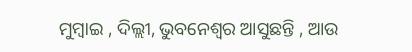ମୁମ୍ବାଇ , ଦିଲ୍ଲୀ, ଭୁବନେଶ୍ୱର ଆସୁଛନ୍ତି , ଆଉ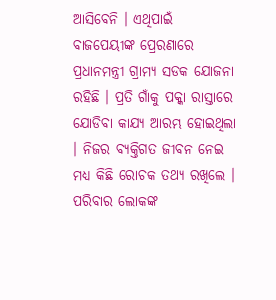ଆସିବେନି । ଏଥିପାଇଁ ବାଜପେୟୀଙ୍କ ପ୍ରେରଣାରେ ପ୍ରଧାନମନ୍ତ୍ରୀ ଗ୍ରାମ୍ୟ ସଡକ ଯୋଜନା ରହିଛି । ପ୍ରତି ଗାଁକୁ ପକ୍କା ରାସ୍ତାରେ ଯୋଡିବା କାଯ୍ୟ ଆରମ୍ଭ ହୋଇଥିଲା । ନିଜର ବ୍ୟକ୍ତିଗତ ଜୀବନ ନେଇ ମଧ୍ୟ କିଛି ରୋଚକ ତଥ୍ୟ ରଖିଲେ । ପରିବାର ଲୋକଙ୍କ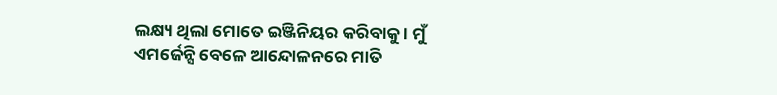ଲକ୍ଷ୍ୟ ଥିଲା ମୋତେ ଇଞ୍ଜିନିୟର କରିବାକୁ । ମୁଁ ଏମର୍ଜେନ୍ସି ବେଳେ ଆନ୍ଦୋଳନରେ ମାତି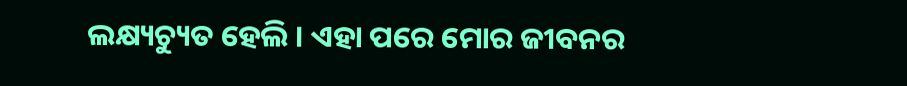ଲକ୍ଷ୍ୟଚ୍ୟୁତ ହେଲି । ଏହା ପରେ ମୋର ଜୀବନର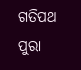ଗତିପଥ ପୁରା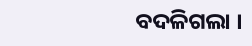ବଦଳିଗଲା ।